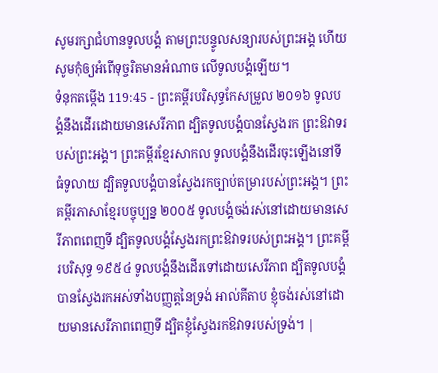សូមរក្សាជំហានទូលបង្គំ តាមព្រះបន្ទូលសន្យារបស់ព្រះអង្គ ហើយសូមកុំឲ្យអំពើទុច្ចរិតមានអំណាច លើទូលបង្គំឡើយ។
ទំនុកតម្កើង 119:45 - ព្រះគម្ពីរបរិសុទ្ធកែសម្រួល ២០១៦ ទូលបង្គំនឹងដើរដោយមានសេរីភាព ដ្បិតទូលបង្គំបានស្វែងរក ព្រះឱវាទរបស់ព្រះអង្គ។ ព្រះគម្ពីរខ្មែរសាកល ទូលបង្គំនឹងដើរចុះឡើងនៅទីធំទូលាយ ដ្បិតទូលបង្គំបានស្វែងរកច្បាប់តម្រារបស់ព្រះអង្គ។ ព្រះគម្ពីរភាសាខ្មែរបច្ចុប្បន្ន ២០០៥ ទូលបង្គំចង់រស់នៅដោយមានសេរីភាពពេញទី ដ្បិតទូលបង្គំស្វែងរកព្រះឱវាទរបស់ព្រះអង្គ។ ព្រះគម្ពីរបរិសុទ្ធ ១៩៥៤ ទូលបង្គំនឹងដើរទៅដោយសេរីភាព ដ្បិតទូលបង្គំបានស្វែងរកអស់ទាំងបញ្ញត្តនៃទ្រង់ អាល់គីតាប ខ្ញុំចង់រស់នៅដោយមានសេរីភាពពេញទី ដ្បិតខ្ញុំស្វែងរកឱវាទរបស់ទ្រង់។ |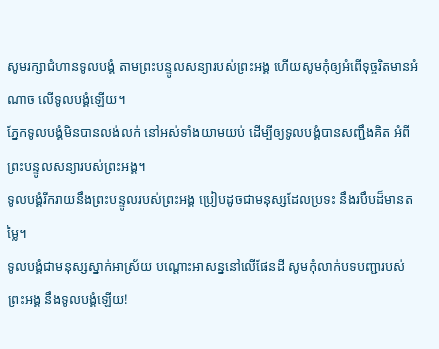សូមរក្សាជំហានទូលបង្គំ តាមព្រះបន្ទូលសន្យារបស់ព្រះអង្គ ហើយសូមកុំឲ្យអំពើទុច្ចរិតមានអំណាច លើទូលបង្គំឡើយ។
ភ្នែកទូលបង្គំមិនបានលង់លក់ នៅអស់ទាំងយាមយប់ ដើម្បីឲ្យទូលបង្គំបានសញ្ជឹងគិត អំពីព្រះបន្ទូលសន្យារបស់ព្រះអង្គ។
ទូលបង្គំរីករាយនឹងព្រះបន្ទូលរបស់ព្រះអង្គ ប្រៀបដូចជាមនុស្សដែលប្រទះ នឹងរបឹបដ៏មានតម្លៃ។
ទូលបង្គំជាមនុស្សស្នាក់អាស្រ័យ បណ្ដោះអាសន្ននៅលើផែនដី សូមកុំលាក់បទបញ្ជារបស់ព្រះអង្គ នឹងទូលបង្គំឡើយ!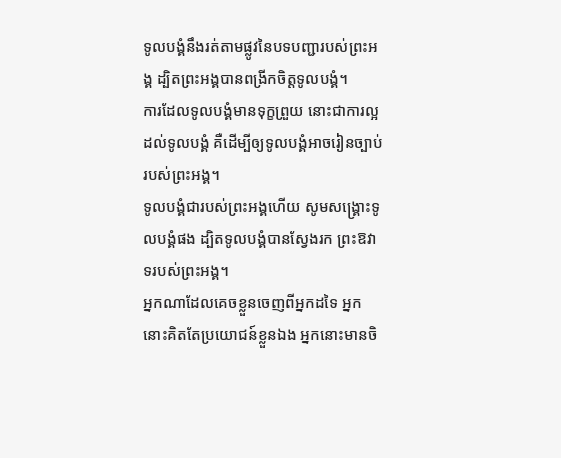ទូលបង្គំនឹងរត់តាមផ្លូវនៃបទបញ្ជារបស់ព្រះអង្គ ដ្បិតព្រះអង្គបានពង្រីកចិត្តទូលបង្គំ។
ការដែលទូលបង្គំមានទុក្ខព្រួយ នោះជាការល្អដល់ទូលបង្គំ គឺដើម្បីឲ្យទូលបង្គំអាចរៀនច្បាប់របស់ព្រះអង្គ។
ទូលបង្គំជារបស់ព្រះអង្គហើយ សូមសង្គ្រោះទូលបង្គំផង ដ្បិតទូលបង្គំបានស្វែងរក ព្រះឱវាទរបស់ព្រះអង្គ។
អ្នកណាដែលគេចខ្លួនចេញពីអ្នកដទៃ អ្នកនោះគិតតែប្រយោជន៍ខ្លួនឯង អ្នកនោះមានចិ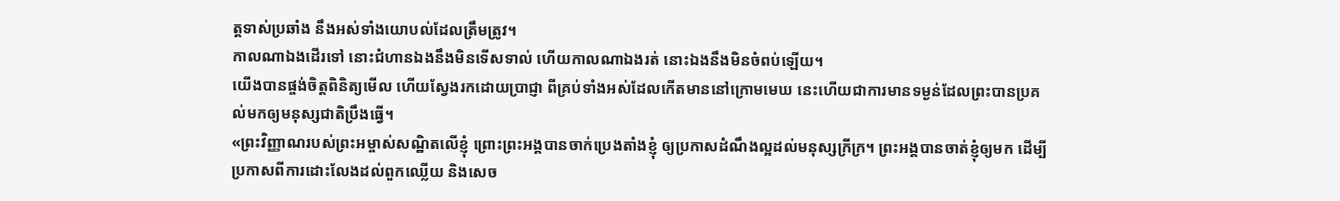ត្តទាស់ប្រឆាំង នឹងអស់ទាំងយោបល់ដែលត្រឹមត្រូវ។
កាលណាឯងដើរទៅ នោះជំហានឯងនឹងមិនទើសទាល់ ហើយកាលណាឯងរត់ នោះឯងនឹងមិនចំពប់ឡើយ។
យើងបានផ្ចង់ចិត្តពិនិត្យមើល ហើយស្វែងរកដោយប្រាជ្ញា ពីគ្រប់ទាំងអស់ដែលកើតមាននៅក្រោមមេឃ នេះហើយជាការមានទម្ងន់ដែលព្រះបានប្រគល់មកឲ្យមនុស្សជាតិប្រឹងធ្វើ។
«ព្រះវិញ្ញាណរបស់ព្រះអម្ចាស់សណ្ឋិតលើខ្ញុំ ព្រោះព្រះអង្គបានចាក់ប្រេងតាំងខ្ញុំ ឲ្យប្រកាសដំណឹងល្អដល់មនុស្សក្រីក្រ។ ព្រះអង្គបានចាត់ខ្ញុំឲ្យមក ដើម្បីប្រកាសពីការដោះលែងដល់ពួកឈ្លើយ និងសេច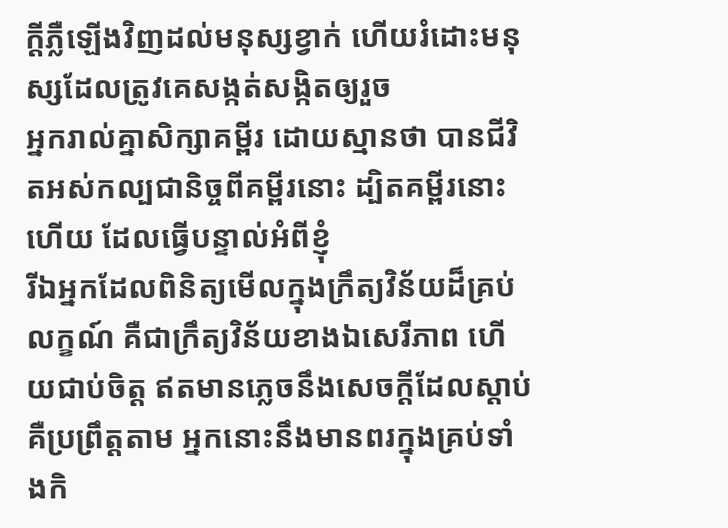ក្តីភ្លឺឡើងវិញដល់មនុស្សខ្វាក់ ហើយរំដោះមនុស្សដែលត្រូវគេសង្កត់សង្កិតឲ្យរួច
អ្នករាល់គ្នាសិក្សាគម្ពីរ ដោយស្មានថា បានជីវិតអស់កល្បជានិច្ចពីគម្ពីរនោះ ដ្បិតគម្ពីរនោះហើយ ដែលធ្វើបន្ទាល់អំពីខ្ញុំ
រីឯអ្នកដែលពិនិត្យមើលក្នុងក្រឹត្យវិន័យដ៏គ្រប់លក្ខណ៍ គឺជាក្រឹត្យវិន័យខាងឯសេរីភាព ហើយជាប់ចិត្ត ឥតមានភ្លេចនឹងសេចក្ដីដែលស្តាប់ គឺប្រព្រឹត្តតាម អ្នកនោះនឹងមានពរក្នុងគ្រប់ទាំងកិ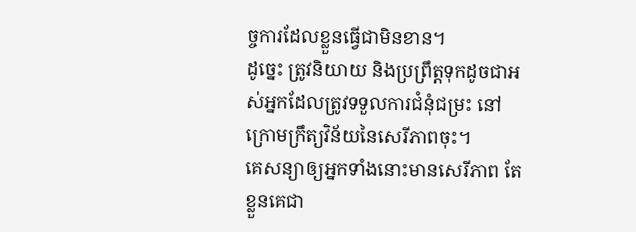ច្ចការដែលខ្លួនធ្វើជាមិនខាន។
ដូច្នេះ ត្រូវនិយាយ និងប្រព្រឹត្តទុកដូចជាអស់អ្នកដែលត្រូវទទួលការជំនុំជម្រះ នៅក្រោមក្រឹត្យវិន័យនៃសេរីភាពចុះ។
គេសន្យាឲ្យអ្នកទាំងនោះមានសេរីភាព តែខ្លួនគេជា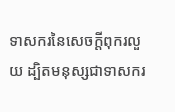ទាសករនៃសេចក្ដីពុករលួយ ដ្បិតមនុស្សជាទាសករ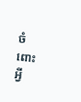ចំពោះអ្វី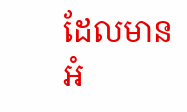ដែលមានអំ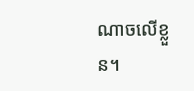ណាចលើខ្លួន។